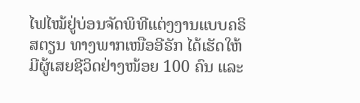ໄຟໄໝ້ຢູ່ບ່ອນຈັດພິທີແຕ່ງງານແບບຄຣິສຕຽນ ທາງພາກເໜືອອີຣັກ ໄດ້ເຮັດໃຫ້ມີຜູ້ເສຍຊີວິດຢ່າງໜ້ອຍ 100 ຄົນ ແລະ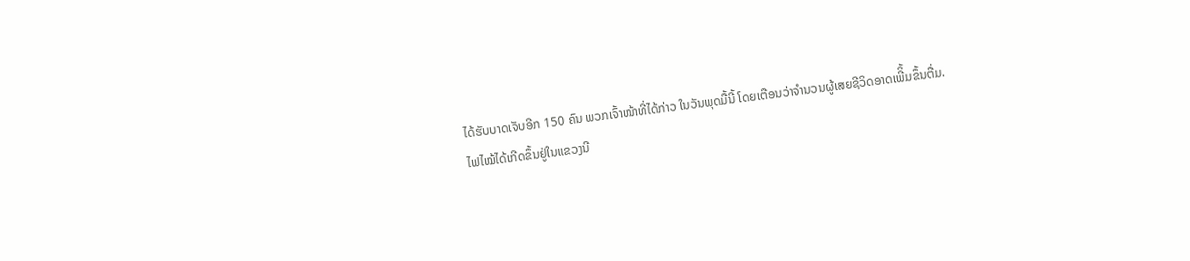ໄດ້ຮັບບາດເຈັບອີກ 150 ຄົນ ພວກເຈົ້າໜ້າທີ່ໄດ້ກ່າວ ໃນວັນພຸດມື້ນີ້ ໂດຍເຕືອນວ່າຈຳນວນຜູ້ເສຍຊີວິດອາດເພີິ້ມຂຶ້ນຕື່ມ.
ໄຟໄໝ້ໄດ້ເກີດຂຶ້ນຢູ່ໃນແຂວງນີ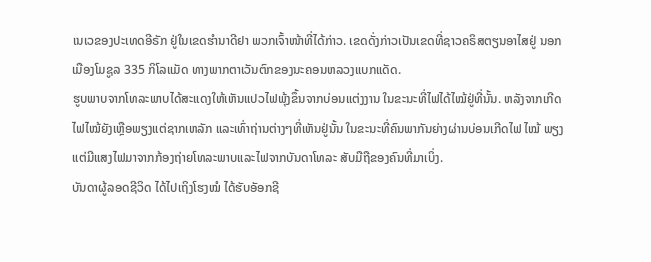ເນເວຂອງປະເທດອີຣັກ ຢູ່ໃນເຂດຮໍານາດີຢາ ພວກເຈົ້າໜ້າທີ່ໄດ້ກ່າວ. ເຂດດັ່ງກ່າວເປັນເຂດທີ່ຊາວຄຣິສຕຽນອາໄສຢູ່ ນອກເມືອງໂມຊູລ 335 ກິໂລແມັດ ທາງພາກຕາເວັນຕົກຂອງນະຄອນຫລວງແບກແດັດ.
ຮູບພາບຈາກໂທລະພາບໄດ້ສະແດງໃຫ້ເຫັນແປວໄຟພຸ້ງຂຶ້ນຈາກບ່ອນແຕ່ງງານ ໃນຂະນະທີ່ໄຟໄດ້ໄໝ້ຢູ່ທີ່ນັ້ນ. ຫລັງຈາກເກີດໄຟໄໝ້ຍັງເຫຼືອພຽງແຕ່ຊາກເຫລັກ ແລະເທົ່າຖ່ານຕ່າງໆທີ່ເຫັນຢູ່ນັ້ນ ໃນຂະນະທີ່ຄົນພາກັນຍ່າງຜ່ານບ່ອນເກີດໄຟ ໄໝ້ ພຽງແຕ່ມີແສງໄຟມາຈາກກ້ອງຖ່າຍໂທລະພາບແລະໄຟຈາກບັນດາໂທລະ ສັບມືຖືຂອງຄົນທີ່ມາເບິ່ງ.
ບັນດາຜູ້ລອດຊີວິດ ໄດ້ໄປເຖິງໂຮງໝໍ ໄດ້ຮັບອັອກຊີ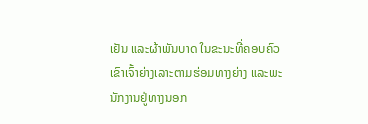ເຢັນ ແລະຜ້າພັນບາດ ໃນຂະນະທີ່ຄອບຄົວເຂົາເຈົ້າຍ່າງເລາະຕາມຮ່ອມທາງຍ່າງ ແລະພະນັກງານຢູ່ທາງນອກ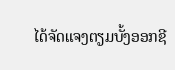ໄດ້ຈັດແຈງຕຽມບັ້ງອອກຊີ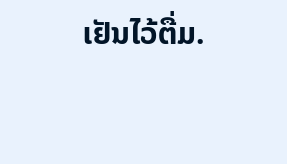ເຢັນໄວ້ຕື່ມ.